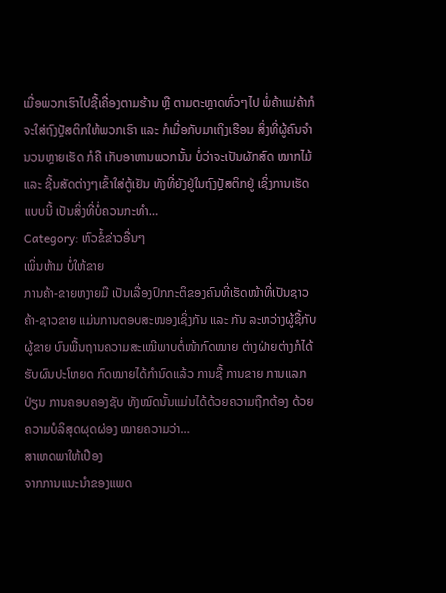ເມື່ອພວກເຮົາໄປຊື້ເຄື່ອງຕາມຮ້ານ ຫຼື ຕາມຕະຫຼາດທົ່ວໆໄປ ພໍ່ຄ້າແມ່ຄ້າກໍຈະໃສ່ຖົງປຼັສຕິກໃຫ້ພວກເຮົາ ແລະ ກໍເມື່ອກັບມາເຖິງເຮືອນ ສິ່ງທີ່ຜູ້ຄົນຈຳນວນຫຼາຍເຮັດ ກໍຄື ເກັບອາຫານພວກນັ້ນ ບໍ່ວ່າຈະເປັນຜັກສົດ ໝາກໄມ້ ແລະ ຊີ້ນສັດຕ່າງໆເຂົ້າໃສ່ຕູ້ເຢັນ ທັງທີ່ຍັງຢູ່ໃນຖົງປຼັສຕິກຢູ່ ເຊິ່ງການເຮັດແບບນີ້ ເປັນສິ່ງທີ່ບໍ່ຄວນກະທຳ…
Category: ຫົວຂໍ້ຂ່າວອື່ນໆ
ເພິ່ນຫ້າມ ບໍ່ໃຫ້ຂາຍ
ການຄ້າ-ຂາຍຫງາຍມື ເປັນເລື່ອງປົກກະຕິຂອງຄົນທີ່ເຮັດໜ້າທີ່ເປັນຊາວຄ້າ-ຊາວຂາຍ ແມ່ນການຕອບສະໜອງເຊິ່ງກັນ ແລະ ກັນ ລະຫວ່າງຜູ້ຊື້ກັບຜູ້ຂາຍ ບົນພື້ນຖານຄວາມສະເໝີພາບຕໍ່ໜ້າກົດໝາຍ ຕ່າງຝ່າຍຕ່າງກໍໄດ້ຮັບຜົນປະໂຫຍດ ກົດໝາຍໄດ້ກຳນົດແລ້ວ ການຊື້ ການຂາຍ ການແລກປ່ຽນ ການຄອບຄອງຊັບ ທັງໝົດນັ້ນແມ່ນໄດ້ດ້ວຍຄວາມຖືກຕ້ອງ ດ້ວຍຄວາມບໍລິສຸດຜຸດຜ່ອງ ໝາຍຄວາມວ່າ…
ສາເຫດພາໃຫ້ເປືອງ
ຈາກການແນະນຳຂອງແພດ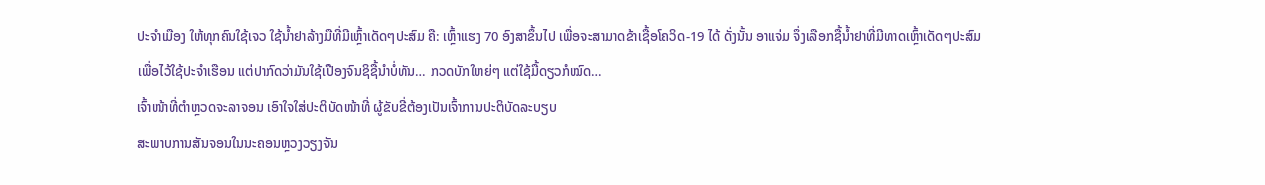ປະຈຳເມືອງ ໃຫ້ທຸກຄົນໃຊ້ເຈວ ໃຊ້ນ້ຳຢາລ້າງມືທີ່ມີເຫຼົ້າເດັດໆປະສົມ ຄື: ເຫຼົ້າແຮງ 70 ອົງສາຂຶ້ນໄປ ເພື່ອຈະສາມາດຂ້າເຊື້ອໂຄວິດ-19 ໄດ້ ດັ່ງນັ້ນ ອາແຈ່ມ ຈຶ່ງເລືອກຊື້ນ້ຳຢາທີ່ມີທາດເຫຼົ້າເດັດໆປະສົມ ເພື່ອໄວ້ໃຊ້ປະຈຳເຮືອນ ແຕ່ປາກົດວ່າມັນໃຊ້ເປືອງຈົນຊິຊື້ນຳບໍ່ທັນ… ກວດບັກໃຫຍ່ໆ ແຕ່ໃຊ້ມື້ດຽວກໍໝົດ…
ເຈົ້າໜ້າທີ່ຕຳຫຼວດຈະລາຈອນ ເອົາໃຈໃສ່ປະຕິບັດໜ້າທີ່ ຜູ້ຂັບຂີ່ຕ້ອງເປັນເຈົ້າການປະຕິບັດລະບຽບ
ສະພາບການສັນຈອນໃນນະຄອນຫຼວງວຽງຈັນ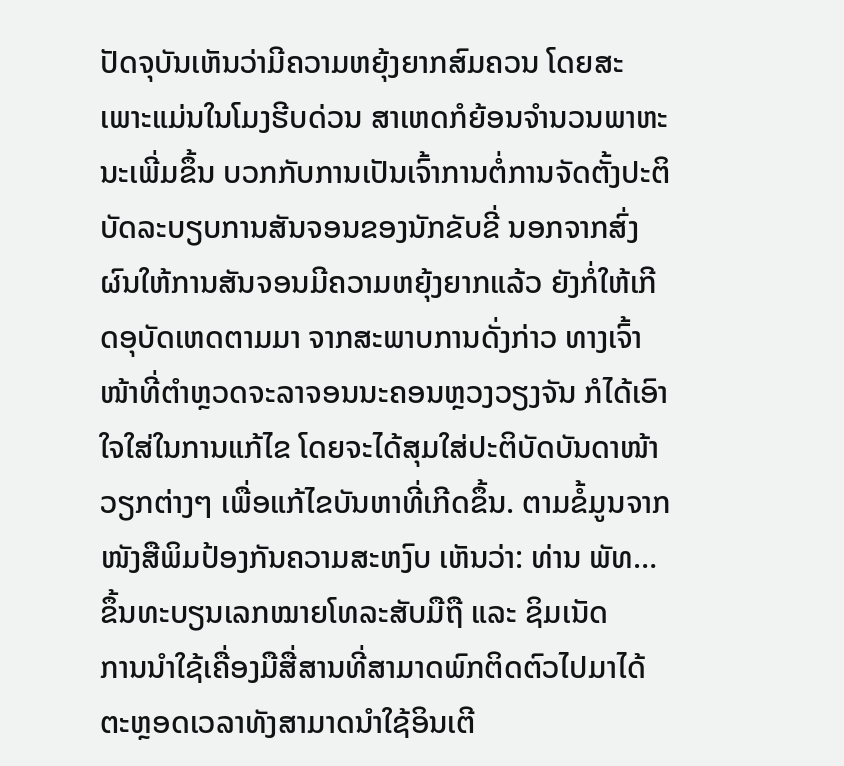ປັດຈຸບັນເຫັນວ່າມີຄວາມຫຍຸ້ງຍາກສົມຄວນ ໂດຍສະເພາະແມ່ນໃນໂມງຮີບດ່ວນ ສາເຫດກໍຍ້ອນຈຳນວນພາຫະນະເພີ່ມຂຶ້ນ ບວກກັບການເປັນເຈົ້າການຕໍ່ການຈັດຕັ້ງປະຕິບັດລະບຽບການສັນຈອນຂອງນັກຂັບຂີ່ ນອກຈາກສົ່ງຜົນໃຫ້ການສັນຈອນມີຄວາມຫຍຸ້ງຍາກແລ້ວ ຍັງກໍ່ໃຫ້ເກີດອຸບັດເຫດຕາມມາ ຈາກສະພາບການດັ່ງກ່າວ ທາງເຈົ້າໜ້າທີ່ຕຳຫຼວດຈະລາຈອນນະຄອນຫຼວງວຽງຈັນ ກໍໄດ້ເອົາໃຈໃສ່ໃນການແກ້ໄຂ ໂດຍຈະໄດ້ສຸມໃສ່ປະຕິບັດບັນດາໜ້າວຽກຕ່າງໆ ເພື່ອແກ້ໄຂບັນຫາທີ່ເກີດຂຶ້ນ. ຕາມຂໍ້ມູນຈາກໜັງສືພິມປ້ອງກັນຄວາມສະຫງົບ ເຫັນວ່າ: ທ່ານ ພັທ…
ຂຶ້ນທະບຽນເລກໝາຍໂທລະສັບມືຖື ແລະ ຊິມເນັດ
ການນຳໃຊ້ເຄື່ອງມືສື່ສານທີ່ສາມາດພົກຕິດຕົວໄປມາໄດ້ຕະຫຼອດເວລາທັງສາມາດນຳໃຊ້ອິນເຕີ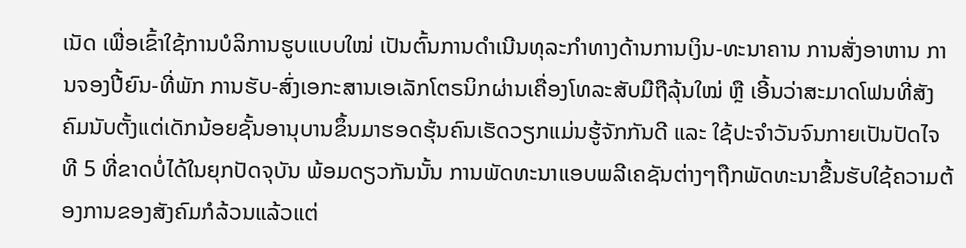ເນັດ ເພື່ອເຂົ້າໃຊ້ການບໍລິການຮູບແບບໃໝ່ ເປັນຕົ້ນການດຳເນີນທຸລະກຳທາງດ້ານການເງິນ-ທະນາຄານ ການສັ່ງອາຫານ ການຈອງປີ້ຍົນ-ທີ່ພັກ ການຮັບ-ສົ່ງເອກະສານເອເລັກໂຕຣນິກຜ່ານເຄື່ອງໂທລະສັບມືຖືລຸ້ນໃໝ່ ຫຼື ເອີ້ນວ່າສະມາດໂຟນທີ່ສັງຄົມນັບຕັ້ງແຕ່ເດັກນ້ອຍຊັ້ນອານຸບານຂຶ້ນມາຮອດຮຸ້ນຄົນເຮັດວຽກແມ່ນຮູ້ຈັກກັນດີ ແລະ ໃຊ້ປະຈຳວັນຈົນກາຍເປັນປັດໄຈທີ 5 ທີ່ຂາດບໍ່ໄດ້ໃນຍຸກປັດຈຸບັນ ພ້ອມດຽວກັນນັ້ນ ການພັດທະນາແອບພລີເຄຊັນຕ່າງໆຖືກພັດທະນາຂື້ນຮັບໃຊ້ຄວາມຕ້ອງການຂອງສັງຄົມກໍລ້ວນແລ້ວແຕ່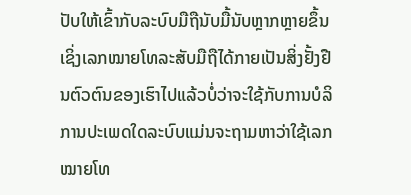ປັບໃຫ້ເຂົ້າກັບລະບົບມືຖືນັບມື້ນັບຫຼາກຫຼາຍຂຶ້ນເຊິ່ງເລກໝາຍໂທລະສັບມືຖືໄດ້ກາຍເປັນສິ່ງຢັ້ງຢືນຕົວຕົນຂອງເຮົາໄປແລ້ວບໍ່ວ່າຈະໃຊ້ກັບການບໍລິການປະເພດໃດລະບົບແມ່ນຈະຖາມຫາວ່າໃຊ້ເລກໝາຍໂທ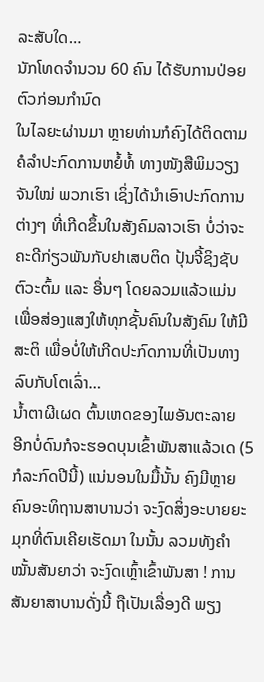ລະສັບໃດ…
ນັກໂທດຈຳນວນ 60 ຄົນ ໄດ້ຮັບການປ່ອຍຕົວກ່ອນກຳນົດ
ໃນໄລຍະຜ່ານມາ ຫຼາຍທ່ານກໍຄົງໄດ້ຕິດຕາມ ຄໍລຳປະກົດການຫຍໍ້ທໍ້ ທາງໜັງສືພິມວຽງຈັນໃໝ່ ພວກເຮົາ ເຊິ່ງໄດ້ນຳເອົາປະກົດການຕ່າງໆ ທີ່ເກີດຂຶ້ນໃນສັງຄົມລາວເຮົາ ບໍ່ວ່າຈະຄະດີກ່ຽວພັນກັບຢາເສບຕິດ ປຸ້ນຈີ້ຊິງຊັບ ຕົວະຕົ້ມ ແລະ ອື່ນໆ ໂດຍລວມແລ້ວແມ່ນ ເພື່ອສ່ອງແສງໃຫ້ທຸກຊັ້ນຄົນໃນສັງຄົມ ໃຫ້ມີສະຕິ ເພື່ອບໍ່ໃຫ້ເກີດປະກົດການທີ່ເປັນທາງລົບກັບໂຕເລົ່າ…
ນ້ຳຕາຜີເຜດ ຕົ້ນເຫດຂອງໄພອັນຕະລາຍ
ອີກບໍ່ດົນກໍຈະຮອດບຸນເຂົ້າພັນສາແລ້ວເດ (5 ກໍລະກົດປີນີ້) ແນ່ນອນໃນມື້ນັ້ນ ຄົງມີຫຼາຍຄົນອະທິຖານສາບານວ່າ ຈະງົດສິ່ງອະບາຍຍະມຸກທີ່ຕົນເຄີຍເຮັດມາ ໃນນັ້ນ ລວມທັງຄຳໝັ້ນສັນຍາວ່າ ຈະງົດເຫຼົ້າເຂົ້າພັນສາ ! ການສັນຍາສາບານດັ່ງນີ້ ຖືເປັນເລື່ອງດີ ພຽງ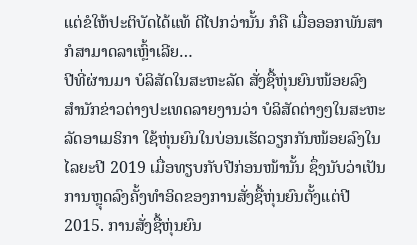ແຕ່ຂໍໃຫ້ປະຕິບັດໄດ້ແທ້ ດີໄປກວ່ານັ້ນ ກໍຄື ເມື່ອອອກພັນສາກໍສາມາດລາເຫຼົ້າເລີຍ…
ປີທີ່ຜ່ານມາ ບໍລິສັດໃນສະຫະລັດ ສັ່ງຊື້ຫຸ່ນຍົນໜ້ອຍລົງ
ສຳນັກຂ່າວຕ່າງປະເທດລາຍງານວ່າ ບໍລິສັດຕ່າງໆໃນສະຫະລັດອາເມຣິກາ ໃຊ້ຫຸ່ນຍົນໃນບ່ອນເຮັດວຽກກັນໜ້ອຍລົງໃນໄລຍະປີ 2019 ເມື່ອທຽບກັບປີກ່ອນໜ້ານັ້ນ ຊຶ່ງນັບວ່າເປັນການຫຼຸດລົງຄັ້ງທຳອິດຂອງການສັ່ງຊື້ຫຸ່ນຍົນຕັ້ງແຕ່ປີ 2015. ການສັ່ງຊື້ຫຸ່ນຍົນ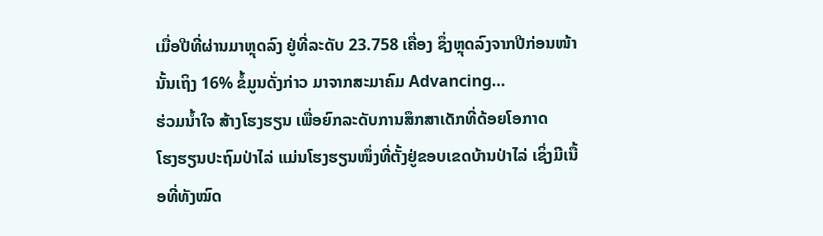ເມື່ອປີທີ່ຜ່ານມາຫຼຸດລົງ ຢູ່ທີ່ລະດັບ 23.758 ເຄື່ອງ ຊຶ່ງຫຼຸດລົງຈາກປີກ່ອນໜ້ານັ້ນເຖິງ 16% ຂໍ້ມູນດັ່ງກ່າວ ມາຈາກສະມາຄົມ Advancing…
ຮ່ວມນ້ຳໃຈ ສ້າງໂຮງຮຽນ ເພື່ອຍົກລະດັບການສຶກສາເດັກທີ່ດ້ອຍໂອກາດ
ໂຮງຮຽນປະຖົມປ່າໄລ່ ແມ່ນໂຮງຮຽນໜຶ່ງທີ່ຕັ້ງຢູ່ຂອບເຂດບ້ານປ່າໄລ່ ເຊິ່ງມີເນື້ອທີ່ທັງໝົດ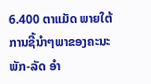6.400 ຕາແມັດ ພາຍໃຕ້ການຊີ້ນຳໆພາຂອງຄະນະພັກ-ລັດ ອຳ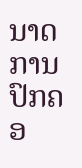ນາດການປົກຄອ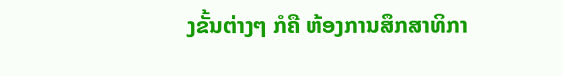ງຂັ້ນຕ່າງໆ ກໍຄື ຫ້ອງການສຶກສາທິກາ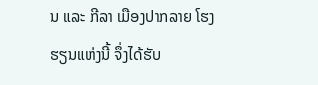ນ ແລະ ກີລາ ເມືອງປາກລາຍ ໂຮງຮຽນແຫ່ງນີ້ ຈຶ່ງໄດ້ຮັບ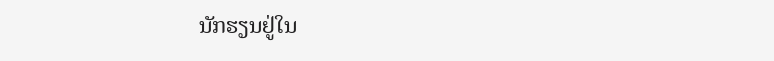ນັກຮຽນຢູ່ໃນ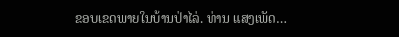ຂອບເຂດພາຍໃນບ້ານປ່າໄລ່. ທ່ານ ແສງເພັດ…